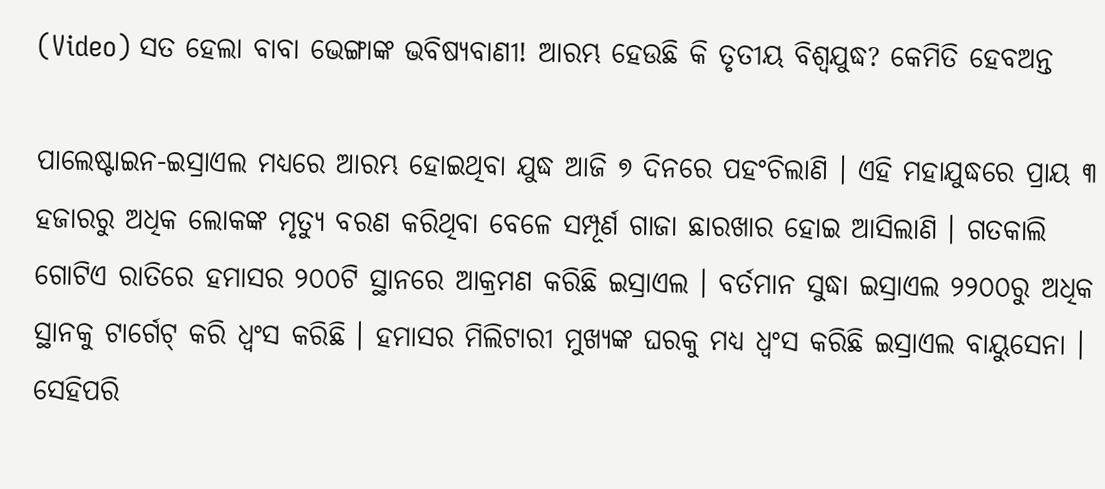(Video) ସତ ହେଲା ବାବା ଭେଙ୍ଗାଙ୍କ ଭବିଷ୍ୟବାଣୀ! ଆରମ୍ଭ ହେଉଛି କି ତୃତୀୟ ବିଶ୍ୱଯୁଦ୍ଧ? କେମିତି ହେବଅନ୍ତ

ପାଲେଷ୍ଟାଇନ-ଇସ୍ରାଏଲ ମଧ୍ୟରେ ଆରମ୍ଭ ହୋଇଥିବା ଯୁଦ୍ଧ ଆଜି ୭ ଦିନରେ ପହଂଚିଲାଣି । ଏହି ମହାଯୁଦ୍ଧରେ ପ୍ରାୟ ୩ ହଜାରରୁ ଅଧିକ ଲୋକଙ୍କ ମୃତ୍ୟୁ ବରଣ କରିଥିବା ବେଳେ ସମ୍ପୂର୍ଣ ଗାଜା ଛାରଖାର ହୋଇ ଆସିଲାଣି । ଗତକାଲି ଗୋଟିଏ ରାତିରେ ହମାସର ୨୦୦ଟି ସ୍ଥାନରେ ଆକ୍ରମଣ କରିଛି ଇସ୍ରାଏଲ । ବର୍ତମାନ ସୁଦ୍ଧା ଇସ୍ରାଏଲ ୨୨୦୦ରୁ ଅଧିକ ସ୍ଥାନକୁ ଟାର୍ଗେଟ୍ କରି ଧ୍ୱଂସ କରିଛି । ହମାସର ମିଲିଟାରୀ ମୁଖ୍ୟଙ୍କ ଘରକୁ ମଧ୍ୟ ଧ୍ୱଂସ କରିଛି ଇସ୍ରାଏଲ ବାୟୁସେନା । ସେହିପରି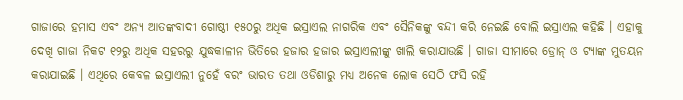ଗାଜାରେ ହମାସ ଏବଂ ଅନ୍ୟ ଆତଙ୍କବାଦୀ ଗୋଷ୍ଠୀ ୧୫୦ରୁ ଅଧିକ ଇସ୍ରାଏଲ ନାଗରିକ ଏବଂ ସୈନିକଙ୍କୁ ବନ୍ଦୀ କରି ନେଇଛି ବୋଲି ଇସ୍ରାଏଲ କହିଛି । ଏହାକୁ ଦେଖି ଗାଜା ନିକଟ ୧୨ରୁ ଅଧିକ ସହରରୁ ଯୁଦ୍ଧକାଳୀନ ଭିତିରେ ହଜାର ହଜାର ଇସ୍ରାଏଲୀଙ୍କୁ ଖାଲି କରାଯାଉଛି । ଗାଜା ସୀମାରେ ଡ୍ରୋନ୍ ଓ ଟ୍ୟାଙ୍କ ମୁତୟନ କରାଯାଇଛି । ଏଥିରେ କେବଳ ଇସ୍ରାଏଲୀ ନୁହେଁ ବରଂ ଭାରତ ତଥା ଓଡିଶାରୁ ମଧ୍ୟ ଅନେକ ଲୋକ ସେଠି ଫସି ରହି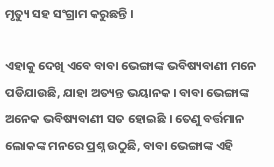ମୃତ୍ୟୁ ସହ ସଂଗ୍ରାମ କରୁଛନ୍ତି ।

ଏହାକୁ ଦେଖି ଏବେ ବାବା ଭେଙ୍ଗାଙ୍କ ଭବିଷ୍ୟବାଣୀ ମନେ ପଡିଯାଉଛି, ଯାହା ଅତ୍ୟନ୍ତ ଭୟାନକ । ବାବା ଭେଙ୍ଗାଙ୍କ ଅନେକ ଭବିଷ୍ୟବାଣୀ ସତ ହୋଇଛି । ତେଣୁ ବର୍ତ୍ତମାନ ଲୋକଙ୍କ ମନରେ ପ୍ରଶ୍ନ ଉଠୁଛି, ବାବା ଭେଙ୍ଗାଙ୍କ ଏହି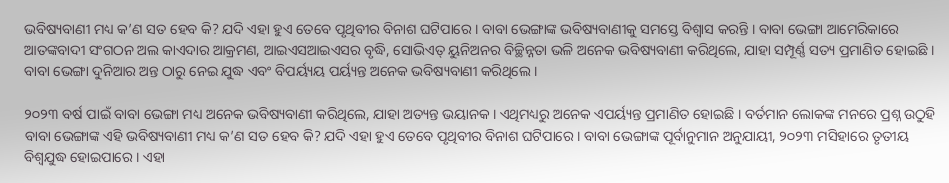ଭବିଷ୍ୟବାଣୀ ମଧ୍ୟ କ’ଣ ସତ ହେବ କି? ଯଦି ଏହା ହୁଏ ତେବେ ପୃଥିବୀର ବିନାଶ ଘଟିପାରେ । ବାବା ଭେଙ୍ଗାଙ୍କ ଭବିଷ୍ୟବାଣୀକୁ ସମସ୍ତେ ବିଶ୍ୱାସ କରନ୍ତି । ବାବା ଭେଙ୍ଗା ଆମେରିକାରେ ଆତଙ୍କବାଦୀ ସଂଗଠନ ଅଲ କାଏଦାର ଆକ୍ରମଣ, ଆଇଏସଆଇଏସର ବୃଦ୍ଧି, ସୋଭିଏତ୍ ୟୁନିଅନର ବିଚ୍ଛିନ୍ନତା ଭଳି ଅନେକ ଭବିଷ୍ୟବାଣୀ କରିଥିଲେ, ଯାହା ସମ୍ପୂର୍ଣ୍ଣ ସତ୍ୟ ପ୍ରମାଣିତ ହୋଇଛି । ବାବା ଭେଙ୍ଗା ଦୁନିଆର ଅନ୍ତ ଠାରୁ ନେଇ ଯୁଦ୍ଧ ଏବଂ ବିପର୍ୟ୍ୟୟ ପର୍ୟ୍ୟନ୍ତ ଅନେକ ଭବିଷ୍ୟବାଣୀ କରିଥିଲେ ।

୨୦୨୩ ବର୍ଷ ପାଇଁ ବାବା ଭେଙ୍ଗା ମଧ୍ୟ ଅନେକ ଭବିଷ୍ୟବାଣୀ କରିଥିଲେ, ଯାହା ଅତ୍ୟନ୍ତ ଭୟାନକ । ଏଥିମଧ୍ୟରୁ ଅନେକ ଏପର୍ୟ୍ୟନ୍ତ ପ୍ରମାଣିତ ହୋଇଛି । ବର୍ତମାନ ଲୋକଙ୍କ ମନରେ ପ୍ରଶ୍ନ ଉଠୁହି ବାବା ଭେଙ୍ଗାଙ୍କ ଏହି ଭବିଷ୍ୟବାଣୀ ମଧ୍ୟ କ’ଣ ସତ ହେବ କି? ଯଦି ଏହା ହୁଏ ତେବେ ପୃଥିବୀର ବିନାଶ ଘଟିପାରେ । ବାବା ଭେଙ୍ଗାଙ୍କ ପୂର୍ବାନୁମାନ ଅନୁଯାୟୀ, ୨୦୨୩ ମସିହାରେ ତୃତୀୟ ବିଶ୍ୱଯୁଦ୍ଧ ହୋଇପାରେ । ଏହା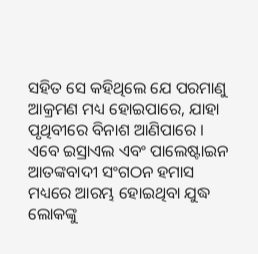ସହିତ ସେ କହିଥିଲେ ଯେ ପରମାଣୁ ଆକ୍ରମଣ ମଧ୍ୟ ହୋଇପାରେ, ଯାହା ପୃଥିବୀରେ ବିନାଶ ଆଣିପାରେ । ଏବେ ଇସ୍ରାଏଲ ଏବଂ ପାଲେଷ୍ଟାଇନ ଆତଙ୍କବାଦୀ ସଂଗଠନ ହମାସ ମଧ୍ୟରେ ଆରମ୍ଭ ହୋଇଥିବା ଯୁଦ୍ଧ ଲୋକଙ୍କୁ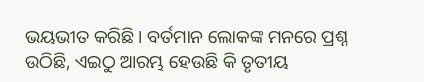ଭୟଭୀତ କରିଛି । ବର୍ତମାନ ଲୋକଙ୍କ ମନରେ ପ୍ରଶ୍ନ ଉଠିଛି, ଏଇଠୁ ଆରମ୍ଭ ହେଉଛି କି ତୃତୀୟ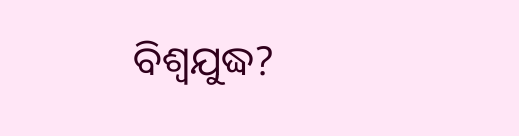ବିଶ୍ୱଯୁଦ୍ଧ?